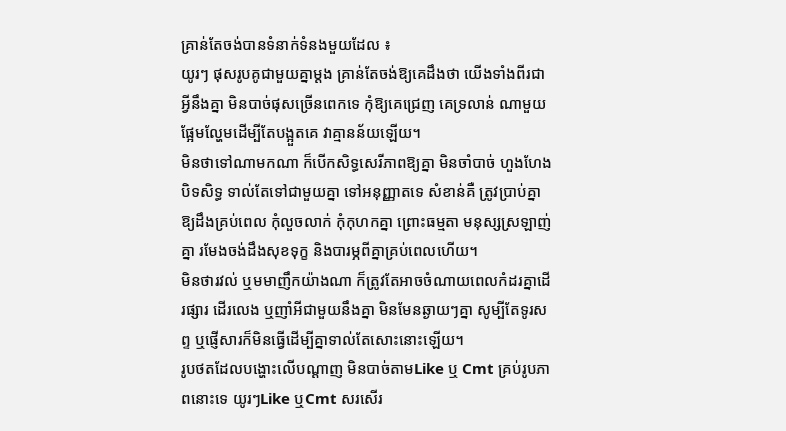គ្រាន់តែចង់បានទំនាក់ទំនងមួយដែល ៖
យូរៗ ផុសរូបគូជាមួយគ្នាម្ដង គ្រាន់តែចង់ឱ្យគេដឹងថា យើងទាំងពីរជាអ្វីនឹងគ្នា មិនបាច់ផុសច្រើនពេកទេ កុំឱ្យគេជ្រេញ គេទ្រលាន់ ណាមួយផ្អែមល្ហែមដើម្បីតែបង្អួតគេ វាគ្មានន័យឡើយ។
មិនថាទៅណាមកណា ក៏បើកសិទ្ធសេរីភាពឱ្យគ្នា មិនចាំបាច់ ហួងហែង បិទសិទ្ធ ទាល់តែទៅជាមួយគ្នា ទៅអនុញ្ញាតទេ សំខាន់គឺ ត្រូវប្រាប់គ្នាឱ្យដឹងគ្រប់ពេល កុំលួចលាក់ កុំកុហកគ្នា ព្រោះធម្មតា មនុស្សស្រឡាញ់គ្នា រមែងចង់ដឹងសុខទុក្ខ និងបារម្ភពីគ្នាគ្រប់ពេលហើយ។
មិនថារវល់ ឬមមាញឹកយ៉ាងណា ក៏ត្រូវតែអាចចំណាយពេលកំដរគ្នាដើរផ្សារ ដើរលេង ឬញាំអីជាមួយនឹងគ្នា មិនមែនឆ្ងាយៗគ្នា សូម្បីតែទូរសព្ទ ឬផ្ញើសារក៏មិនធ្វើដើម្បីគ្នាទាល់តែសោះនោះឡើយ។
រូបថតដែលបង្ហោះលើបណ្ដាញ មិនបាច់តាមLike ឬ Cmt គ្រប់រូបភាពនោះទេ យូរៗLike ឬCmt សរសើរ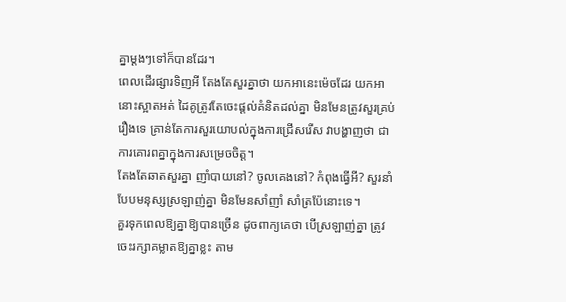គ្នាម្ដងៗទៅក៏បានដែរ។
ពេលដើរផ្សារទិញអី តែងតែសួរគ្នាថា យកអានេះម៉េចដែរ យកអានោះស្អាតអត់ ដៃគូត្រូវតែចេះផ្ដល់គំនិតដល់គ្នា មិនមែនត្រូវសួរគ្រប់រឿងទេ គ្រាន់តែការសួរយោបល់ក្នុងការជ្រើសរើស វាបង្ហាញថា ជាការគោរពគ្នាក្នុងការសម្រេចចិត្ត។
តែងតែឆាតសួរគ្នា ញាំបាយនៅ? ចូលគេងនៅ? កំពុងធ្វើអី? សួរនាំបែបមនុស្សស្រឡាញ់គ្នា មិនមែនសាំញាំ សាំត្រប៉ែនោះទេ។
គួរទុកពេលឱ្យគ្នាឱ្យបានច្រើន ដូចពាក្យគេថា បើស្រឡាញ់គ្នា ត្រូវចេះរក្សាគម្លាតឱ្យគ្នាខ្លះ តាម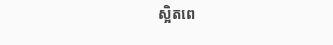ស្អិតពេ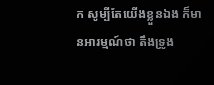ក សូម្បីតែយើងខ្លួនឯង ក៏មានអារម្មណ៍ថា តឹងទ្រូង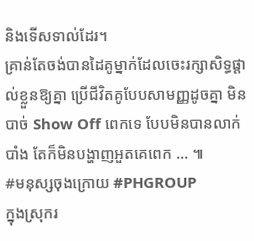និងទើសទាល់ដែរ។
គ្រាន់តែចង់បានដៃគូម្នាក់ដែលចេះរក្សាសិទ្ធផ្តាល់ខ្លួនឱ្យគ្នា ប្រើជីវិតគូបែបសាមញ្ញដូចគ្នា មិនបាច់ Show Off ពេកទេ បែបមិនបានលាក់បាំង តែក៏មិនបង្ហាញអួតគេពេក ... ៕
#មនុស្សចុងក្រោយ #PHGROUP
ក្នុងស្រុករ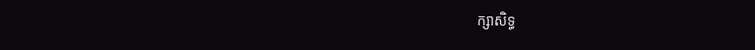ក្សាសិទ្ធ